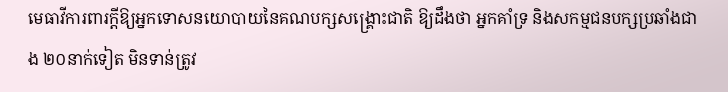មេធាវីការពារក្ដីឱ្យអ្នកទោសនយោបាយនៃគណបក្សសង្គ្រោះជាតិ ឱ្យដឹងថា អ្នកគាំទ្រ និងសកម្មជនបក្សប្រឆាំងជាង ២០នាក់ទៀត មិនទាន់ត្រូវ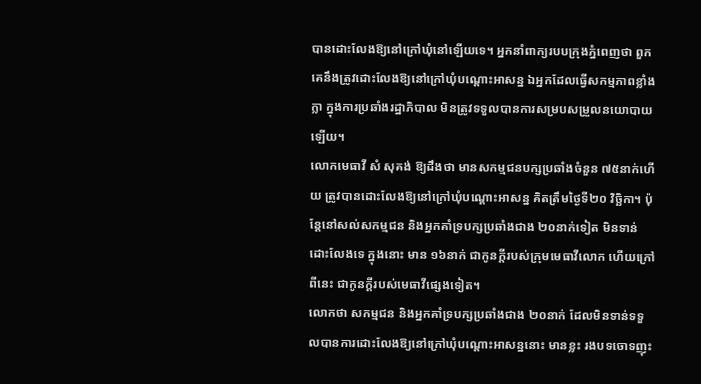បានដោះលែងឱ្យនៅក្រៅឃុំនៅឡើយទេ។ អ្នកនាំពាក្យរបបក្រុងភ្នំពេញថា ពួកគេនឹងត្រូវដោះលែងឱ្យនៅក្រៅឃុំបណ្ដោះអាសន្ន ឯអ្នកដែលធ្វើសកម្មភាពខ្លាំងក្លា ក្នុងការប្រឆាំងរដ្ឋាភិបាល មិនត្រូវទទួលបានការសម្របសម្រួលនយោបាយឡើយ។
លោកមេធាវី សំ សុគង់ ឱ្យដឹងថា មានសកម្មជនបក្សប្រឆាំងចំនួន ៧៥នាក់ហើយ ត្រូវបានដោះលែងឱ្យនៅក្រៅឃុំបណ្ដោះអាសន្ន គិតត្រឹមថ្ងៃទី២០ វិច្ឆិកា។ ប៉ុន្តែនៅសល់សកម្មជន និងអ្នកគាំទ្របក្សប្រឆាំងជាង ២០នាក់ទៀត មិនទាន់ដោះលែងទេ ក្នុងនោះ មាន ១៦នាក់ ជាកូនក្ដីរបស់ក្រុមមេធាវីលោក ហើយក្រៅពីនេះ ជាកូនក្ដីរបស់មេធាវីផ្សេងទៀត។
លោកថា សកម្មជន និងអ្នកគាំទ្របក្សប្រឆាំងជាង ២០នាក់ ដែលមិនទាន់ទទួលបានការដោះលែងឱ្យនៅក្រៅឃុំបណ្ដោះអាសន្ននោះ មានខ្លះ រងបទចោទញុះ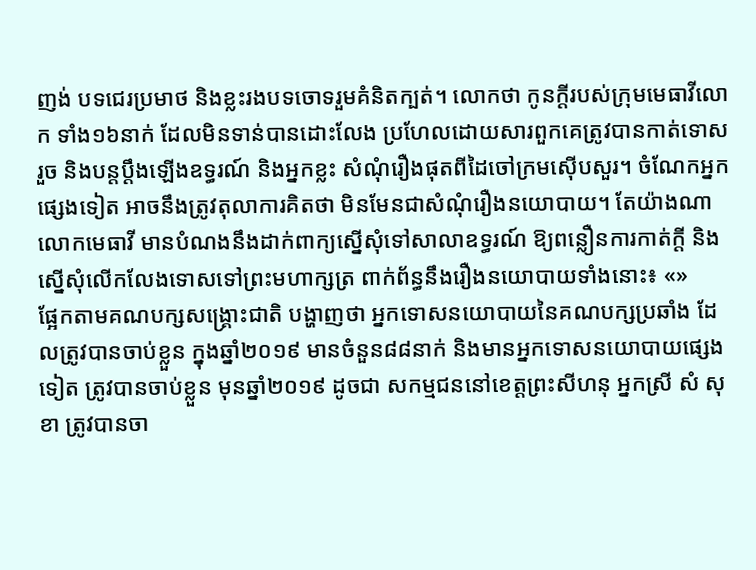ញង់ បទជេរប្រមាថ និងខ្លះរងបទចោទរួមគំនិតក្បត់។ លោកថា កូនក្ដីរបស់ក្រុមមេធាវីលោក ទាំង១៦នាក់ ដែលមិនទាន់បានដោះលែង ប្រហែលដោយសារពួកគេត្រូវបានកាត់ទោសរួច និងបន្តប្ដឹងឡើងឧទ្ធរណ៍ និងអ្នកខ្លះ សំណុំរឿងផុតពីដៃចៅក្រមស៊ើបសួរ។ ចំណែកអ្នកផ្សេងទៀត អាចនឹងត្រូវតុលាការគិតថា មិនមែនជាសំណុំរឿងនយោបាយ។ តែយ៉ាងណា លោកមេធាវី មានបំណងនឹងដាក់ពាក្យស្នើសុំទៅសាលាឧទ្ធរណ៍ ឱ្យពន្លឿនការកាត់ក្ដី និងស្នើសុំលើកលែងទោសទៅព្រះមហាក្សត្រ ពាក់ព័ន្ធនឹងរឿងនយោបាយទាំងនោះ៖ «»
ផ្អែកតាមគណបក្សសង្គ្រោះជាតិ បង្ហាញថា អ្នកទោសនយោបាយនៃគណបក្សប្រឆាំង ដែលត្រូវបានចាប់ខ្លួន ក្នុងឆ្នាំ២០១៩ មានចំនួន៨៨នាក់ និងមានអ្នកទោសនយោបាយផ្សេងទៀត ត្រូវបានចាប់ខ្លួន មុនឆ្នាំ២០១៩ ដូចជា សកម្មជននៅខេត្តព្រះសីហនុ អ្នកស្រី សំ សុខា ត្រូវបានចា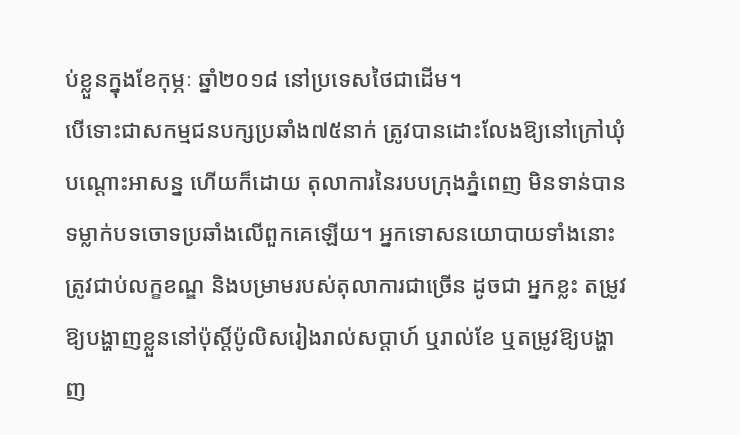ប់ខ្លួនក្នុងខែកុម្ភៈ ឆ្នាំ២០១៨ នៅប្រទេសថៃជាដើម។
បើទោះជាសកម្មជនបក្សប្រឆាំង៧៥នាក់ ត្រូវបានដោះលែងឱ្យនៅក្រៅឃុំបណ្ដោះអាសន្ន ហើយក៏ដោយ តុលាការនៃរបបក្រុងភ្នំពេញ មិនទាន់បានទម្លាក់បទចោទប្រឆាំងលើពួកគេឡើយ។ អ្នកទោសនយោបាយទាំងនោះ ត្រូវជាប់លក្ខខណ្ឌ និងបម្រាមរបស់តុលាការជាច្រើន ដូចជា អ្នកខ្លះ តម្រូវឱ្យបង្ហាញខ្លួននៅប៉ុស្តិ៍ប៉ូលិសរៀងរាល់សប្ដាហ៍ ឬរាល់ខែ ឬតម្រូវឱ្យបង្ហាញ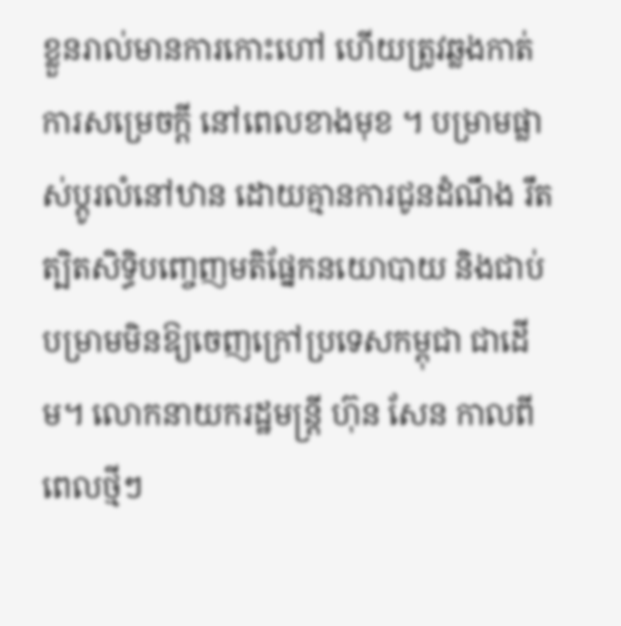ខ្លួនរាល់មានការកោះហៅ ហើយត្រូវឆ្លងកាត់ការសម្រេចក្ដី នៅពេលខាងមុខ ។ បម្រាមផ្លាស់ប្ដូរលំនៅឋាន ដោយគ្មានការជូនដំណឹង រឹតត្បិតសិទ្ធិបញ្ចេញមតិផ្នែកនយោបាយ និងជាប់បម្រាមមិនឱ្យចេញក្រៅប្រទេសកម្ពុជា ជាដើម។ លោកនាយករដ្ឋមន្ត្រី ហ៊ុន សែន កាលពីពេលថ្មីៗ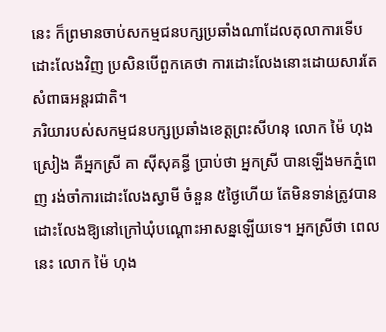នេះ ក៏ព្រមានចាប់សកម្មជនបក្សប្រឆាំងណាដែលតុលាការទើបដោះលែងវិញ ប្រសិនបើពួកគេថា ការដោះលែងនោះដោយសារតែសំពាធអន្តរជាតិ។
ភរិយារបស់សកម្មជនបក្សប្រឆាំងខេត្តព្រះសីហនុ លោក ម៉ៃ ហុងស្រៀង គឺអ្នកស្រី គា ស៊ីសុគន្ធី ប្រាប់ថា អ្នកស្រី បានឡើងមកភ្នំពេញ រង់ចាំការដោះលែងស្វាមី ចំនួន ៥ថ្ងៃហើយ តែមិនទាន់ត្រូវបានដោះលែងឱ្យនៅក្រៅឃុំបណ្ដោះអាសន្នឡើយទេ។ អ្នកស្រីថា ពេលនេះ លោក ម៉ៃ ហុង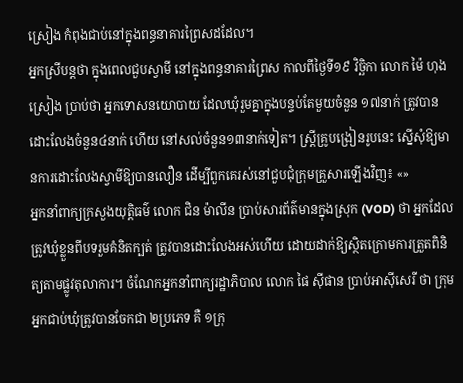ស្រៀង កំពុងជាប់នៅក្នុងពន្ធនាគារព្រៃសដដែល។
អ្នកស្រីបន្តថា ក្នុងពេលជួបស្វាមី នៅក្នុងពន្ធនាគារព្រៃស កាលពីថ្ងៃទី១៩ វិច្ឆិកា លោក ម៉ៃ ហុងស្រៀង ប្រាប់ថា អ្នកទោសនយោបាយ ដែលឃុំរួមគ្នាក្នុងបន្ទប់តែមួយចំនួន ១៧នាក់ ត្រូវបានដោះលែងចំនួន៤នាក់ ហើយ នៅសល់ចំនួន១៣នាក់ទៀត។ ស្ត្រីគ្រូបង្រៀនរូបនេះ ស្នើសុំឱ្យមានការដោះលែងស្វាមីឱ្យបានលឿន ដើម្បីពួកគេរស់នៅជួបជុំក្រុមគ្រួសារឡើងវិញ៖ «»
អ្នកនាំពាក្យក្រសួងយុត្តិធម៌ លោក ជិន ម៉ាលីន ប្រាប់សារព័ត៌មានក្នុងស្រុក (VOD) ថា អ្នកដែលត្រូវឃុំខ្លួនពីបទរួមគំនិតក្បត់ ត្រូវបានដោះលែងអស់ហើយ ដោយដាក់ឱ្យស្ថិតក្រោមការត្រួតពិនិត្យតាមផ្លូវតុលាការ។ ចំណែកអ្នកនាំពាក្យរដ្ឋាភិបាល លោក ផៃ ស៊ីផាន ប្រាប់អាស៊ីសេរី ថា ក្រុមអ្នកជាប់ឃុំត្រូវបានចែកជា ២ប្រភេទ គឺ ១ក្រុ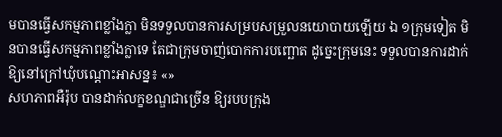មបានធ្វើសកម្មភាពខ្លាំងក្លា មិនទទួលបានការសម្របសម្រួលនយោបាយឡើយ ឯ ១ក្រុមទៀត មិនបានធ្វើសកម្មភាពខ្លាំងក្លាទេ តែជាក្រុមចាញ់បោកការបញ្ឆោត ដូច្នេះក្រុមនេះ ទទួលបានការដាក់ឱ្យនៅក្រៅឃុំបណ្ដោះអាសន្ន៖ «»
សហភាពអឺរ៉ុប បានដាក់លក្ខខណ្ឌជាច្រើន ឱ្យរបបក្រុង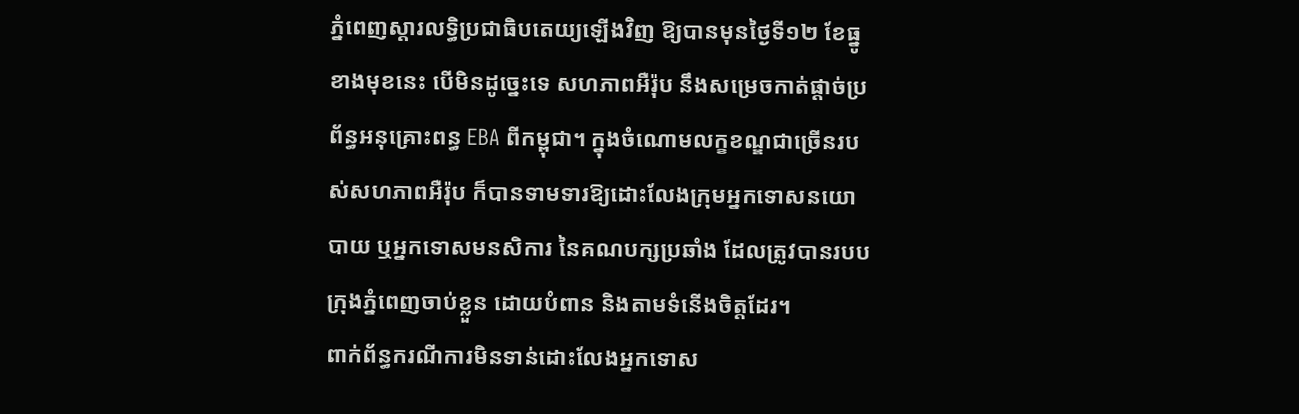ភ្នំពេញស្ដារលទ្ធិប្រជាធិបតេយ្យឡើងវិញ ឱ្យបានមុនថ្ងៃទី១២ ខែធ្នូខាងមុខនេះ បើមិនដូច្នេះទេ សហភាពអឺរ៉ុប នឹងសម្រេចកាត់ផ្ដាច់ប្រព័ន្ធអនុគ្រោះពន្ធ EBA ពីកម្ពុជា។ ក្នុងចំណោមលក្ខខណ្ឌជាច្រើនរបស់សហភាពអឺរ៉ុប ក៏បានទាមទារឱ្យដោះលែងក្រុមអ្នកទោសនយោបាយ ឬអ្នកទោសមនសិការ នៃគណបក្សប្រឆាំង ដែលត្រូវបានរបបក្រុងភ្នំពេញចាប់ខ្លួន ដោយបំពាន និងតាមទំនើងចិត្តដែរ។
ពាក់ព័ន្ធករណីការមិនទាន់ដោះលែងអ្នកទោស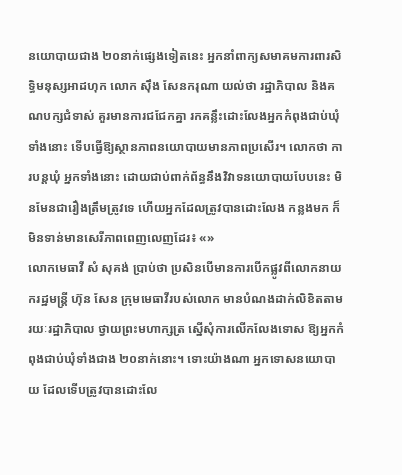នយោបាយជាង ២០នាក់ផ្សេងទៀតនេះ អ្នកនាំពាក្យសមាគមការពារសិទ្ធិមនុស្សអាដហុក លោក ស៊ឹង សែនករុណា យល់ថា រដ្ឋាភិបាល និងគណបក្សជំទាស់ គួរមានការជជែកគ្នា រកគន្លឹះដោះលែងអ្នកកំពុងជាប់ឃុំទាំងនោះ ទើបធ្វើឱ្យស្ថានភាពនយោបាយមានភាពប្រសើរ។ លោកថា ការបន្តឃុំ អ្នកទាំងនោះ ដោយជាប់ពាក់ព័ន្ធនឹងវិវាទនយោបាយបែបនេះ មិនមែនជារឿងត្រឹមត្រូវទេ ហើយអ្នកដែលត្រូវបានដោះលែង កន្លងមក ក៏មិនទាន់មានសេរីភាពពេញលេញដែរ៖ «»
លោកមេធាវី សំ សុគង់ ប្រាប់ថា ប្រសិនបើមានការបើកផ្លូវពីលោកនាយករដ្ឋមន្ត្រី ហ៊ុន សែន ក្រុមមេធាវីរបស់លោក មានបំណងដាក់លិខិតតាមរយៈរដ្ឋាភិបាល ថ្វាយព្រះមហាក្សត្រ ស្នើសុំការលើកលែងទោស ឱ្យអ្នកកំពុងជាប់ឃុំទាំងជាង ២០នាក់នោះ។ ទោះយ៉ាងណា អ្នកទោសនយោបាយ ដែលទើបត្រូវបានដោះលែ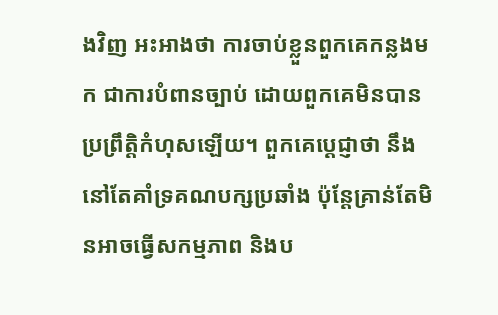ងវិញ អះអាងថា ការចាប់ខ្លួនពួកគេកន្លងមក ជាការបំពានច្បាប់ ដោយពួកគេមិនបានប្រព្រឹត្តិកំហុសឡើយ។ ពួកគេប្ដេជ្ញាថា នឹងនៅតែគាំទ្រគណបក្សប្រឆាំង ប៉ុន្តែគ្រាន់តែមិនអាចធ្វើសកម្មភាព និងប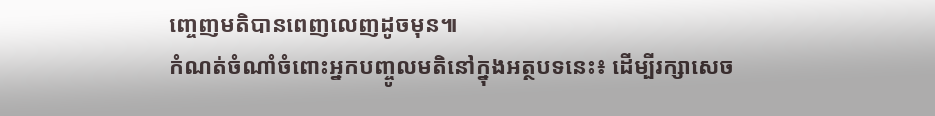ញ្ចេញមតិបានពេញលេញដូចមុន៕
កំណត់ចំណាំចំពោះអ្នកបញ្ចូលមតិនៅក្នុងអត្ថបទនេះ៖ ដើម្បីរក្សាសេច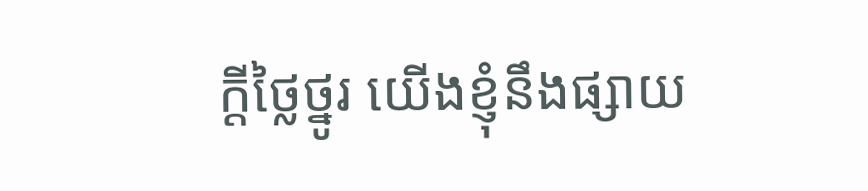ក្ដីថ្លៃថ្នូរ យើងខ្ញុំនឹងផ្សាយ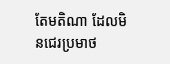តែមតិណា ដែលមិនជេរប្រមាថ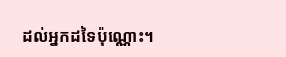ដល់អ្នកដទៃប៉ុណ្ណោះ។